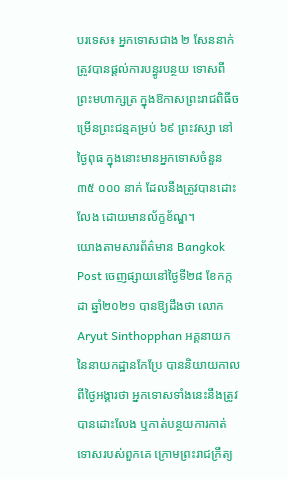បរទេស៖ អ្នកទោសជាង ២ សែននាក់ ត្រូវបានផ្តល់ការបន្ធូរបន្ថយ ទោសពីព្រះមហាក្សត្រ ក្នុងឱកាសព្រះរាជពិធីចម្រើនព្រះជន្មគម្រប់ ៦៩ ព្រះវស្សា នៅថ្ងៃពុធ ក្នុងនោះមានអ្នកទោសចំនួន ៣៥ ០០០ នាក់ ដែលនឹងត្រូវបានដោះលែង ដោយមានល័ក្ខខ័ណ្ឌ។
យោងតាមសារព័ត៌មាន Bangkok Post ចេញផ្សាយនៅថ្ងៃទី២៨ ខែកក្កដា ឆ្នាំ២០២១ បានឱ្យដឹងថា លោក Aryut Sinthopphan អគ្គនាយកនៃនាយកដ្ឋានកែប្រែ បាននិយាយកាលពីថ្ងៃអង្គារថា អ្នកទោសទាំងនេះនឹងត្រូវបានដោះលែង ឬកាត់បន្ថយការកាត់ទោសរបស់ពួកគេ ក្រោមព្រះរាជក្រឹត្យ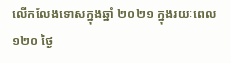លើកលែងទោសក្នុងឆ្នាំ ២០២១ ក្នុងរយៈពេល ១២០ ថ្ងៃ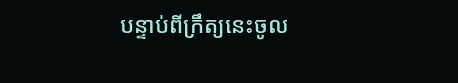បន្ទាប់ពីក្រឹត្យនេះចូល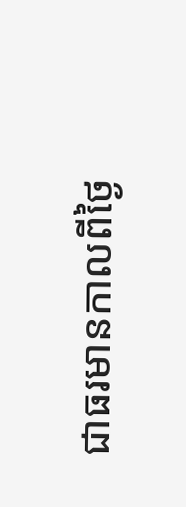ជាធរមានកាលពីថ្ងៃ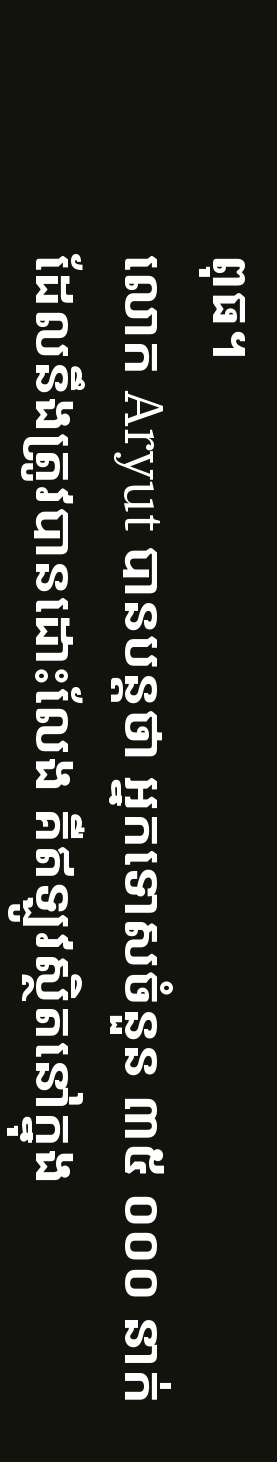ពុធ។
លោក Aryut បានបន្តថា អ្នកទោសចំនួន ៣៥ ០០០ នាក់ ដែលនឹងត្រូវបានដោះលែង គឺឥឡូវស្ថិតនៅក្នុង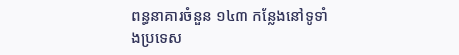ពន្ធនាគារចំនួន ១៤៣ កន្លែងនៅទូទាំងប្រទេស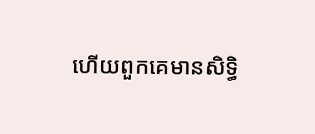ហើយពួកគេមានសិទ្ធិ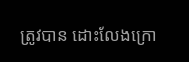ត្រូវបាន ដោះលែងក្រោ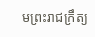មព្រះរាជក្រឹត្យ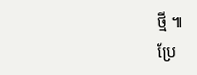ថ្មី ៕
ប្រែ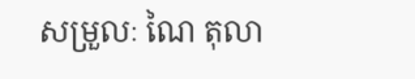សម្រួលៈ ណៃ តុលា